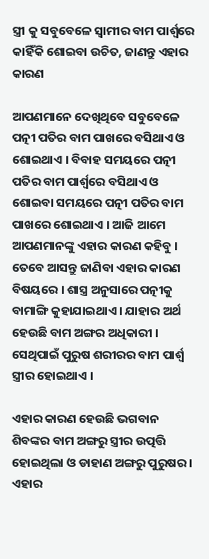ସ୍ତ୍ରୀ କୁ ସବୁବେଳେ ସ୍ଵାମୀର ବାମ ପାର୍ଶ୍ଵରେ କାହିଁକି ଶୋଇବା ଉଚିତ, ଜାଣନ୍ତୁ ଏହାର କାରଣ

ଆପଣମାନେ ଦେଖିଥିବେ ସବୁବେଳେ ପତ୍ନୀ ପତିର ବାମ ପାଖରେ ବସିଥାଏ ଓ ଶୋଇଥାଏ । ବିବାହ ସମୟରେ ପତ୍ନୀ ପତିର ବାମ ପାର୍ଶ୍ଵରେ ବସିଥାଏ ଓ ଶୋଇବା ସମୟରେ ପତ୍ନୀ ପତିର ବାମ ପାଖରେ ଶୋଇଥାଏ । ଆଜି ଆମେ ଆପଣମାନଙ୍କୁ ଏହାର କାରଣ କହିବୁ । ତେବେ ଆସନ୍ତୁ ଜାଣିବା ଏହାର କାରଣ ବିଷୟରେ । ଶାସ୍ତ୍ର ଅନୁସାରେ ପତ୍ନୀକୁ ବାମାଙ୍ଗି କୁହାଯାଇଥାଏ । ଯାହାର ଅର୍ଥ ହେଉଛି ବାମ ଅଙ୍ଗର ଅଧିକାରୀ । ସେଥିପାଇଁ ପୁରୁଷ ଶରୀରର ବାମ ପାର୍ଶ୍ଵ ସ୍ତ୍ରୀର ହୋଇଥାଏ ।

ଏହାର କାରଣ ହେଉଛି ଭଗବାନ ଶିବଙ୍କର ବାମ ଅଙ୍ଗରୁ ସ୍ତ୍ରୀର ଉତ୍ପତ୍ତି ହୋଇଥିଲା ଓ ଡାହାଣ ଅଙ୍ଗରୁ ପୁରୁଷର । ଏହାର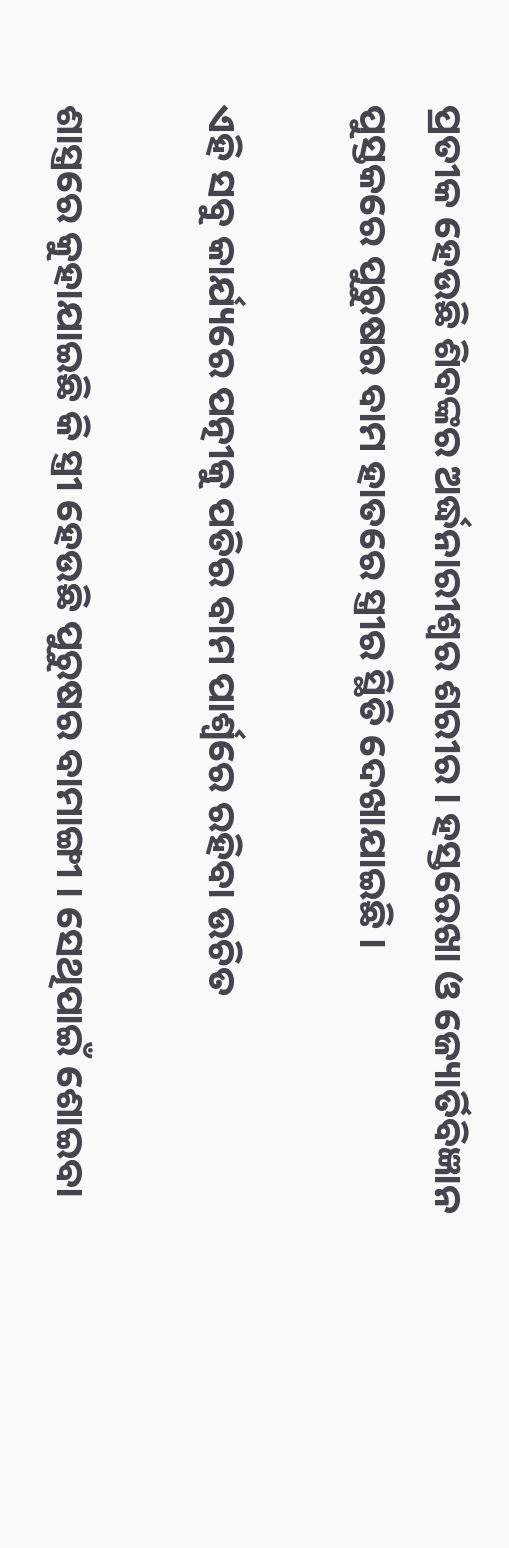ପ୍ରତୀକ ହେଉଛି ଶିବଙ୍କର ଅର୍ଦ୍ଧନାରୀଶ୍ଵର ଶରୀର । ହସ୍ତରେଖା ଓ ଜ୍ୟୋର୍ତିବିଜ୍ଞାନ ପୁସ୍ତକରେ ପୁରୁଷର ବାମ ହାତରେ ସ୍ତ୍ରୀର ସ୍ଥିତି ଦେଖାଯାଇଛି ।

ଏହି ସବୁ କାର୍ଯ୍ୟରେ ପତ୍ନୀକୁ ପତିର ବାମ ପାର୍ଶ୍ଵରେ ରହିବା ଉଚିତ

ଶାସ୍ତ୍ରରେ କୁହାଯାଇଛି କି ସ୍ତ୍ରୀ ହେଉଛି ପୁରୁଷର ବାମାଙ୍ଗୀ । ସେଥିପାଇଁ ଶୋଇବା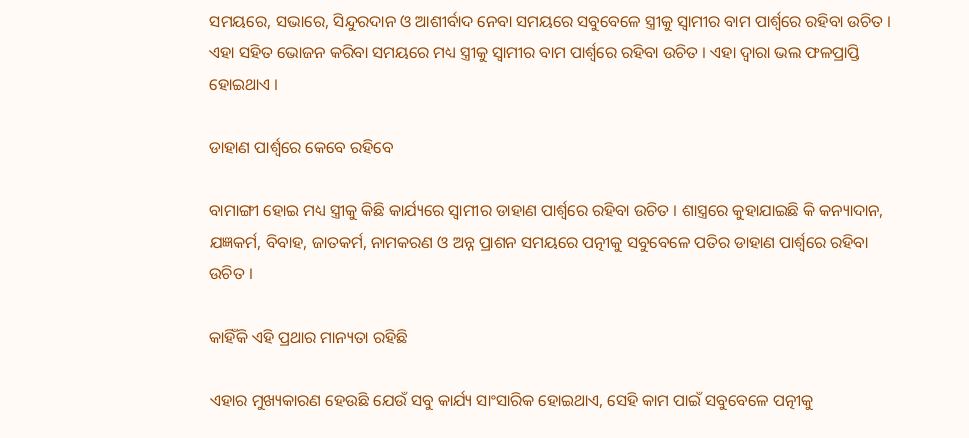ସମୟରେ, ସଭାରେ, ସିନ୍ଦୁରଦାନ ଓ ଆଶୀର୍ବାଦ ନେବା ସମୟରେ ସବୁବେଳେ ସ୍ତ୍ରୀକୁ ସ୍ଵାମୀର ବାମ ପାର୍ଶ୍ଵରେ ରହିବା ଉଚିତ । ଏହା ସହିତ ଭୋଜନ କରିବା ସମୟରେ ମଧ୍ୟ ସ୍ତ୍ରୀକୁ ସ୍ଵାମୀର ବାମ ପାର୍ଶ୍ଵରେ ରହିବା ଉଚିତ । ଏହା ଦ୍ଵାରା ଭଲ ଫଳପ୍ରାପ୍ତି ହୋଇଥାଏ ।

ଡାହାଣ ପାର୍ଶ୍ଵରେ କେବେ ରହିବେ

ବାମାଙ୍ଗୀ ହୋଇ ମଧ୍ୟ ସ୍ତ୍ରୀକୁ କିଛି କାର୍ଯ୍ୟରେ ସ୍ଵାମୀର ଡାହାଣ ପାର୍ଶ୍ଵରେ ରହିବା ଉଚିତ । ଶାସ୍ତ୍ରରେ କୁହାଯାଇଛି କି କନ୍ୟାଦାନ, ଯଜ୍ଞକର୍ମ, ବିବାହ, ଜାତକର୍ମ, ନାମକରଣ ଓ ଅନ୍ନ ପ୍ରାଶନ ସମୟରେ ପତ୍ନୀକୁ ସବୁବେଳେ ପତିର ଡାହାଣ ପାର୍ଶ୍ଵରେ ରହିବା ଉଚିତ ।

କାହିଁକି ଏହି ପ୍ରଥାର ମାନ୍ୟତା ରହିଛି

ଏହାର ମୁଖ୍ୟକାରଣ ହେଉଛି ଯେଉଁ ସବୁ କାର୍ଯ୍ୟ ସାଂସାରିକ ହୋଇଥାଏ, ସେହି କାମ ପାଇଁ ସବୁବେଳେ ପତ୍ନୀକୁ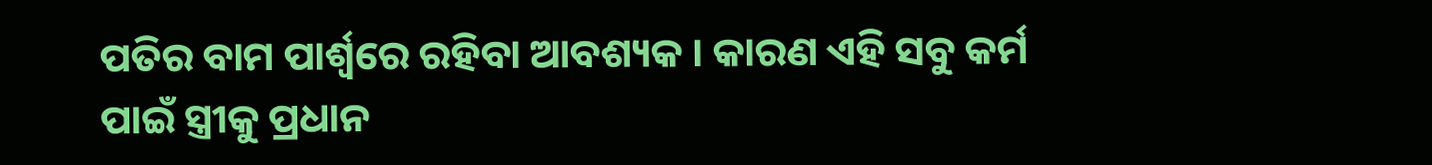ପତିର ବାମ ପାର୍ଶ୍ଵରେ ରହିବା ଆବଶ୍ୟକ । କାରଣ ଏହି ସବୁ କର୍ମ ପାଇଁ ସ୍ତ୍ରୀକୁ ପ୍ରଧାନ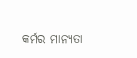କର୍ମର ମାନ୍ୟତା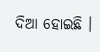ଦିଆ ହୋଇଛି ।